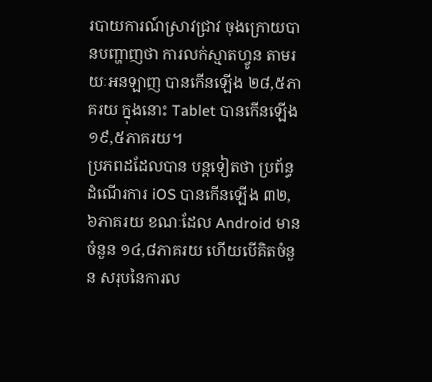របាយការណ៍ស្រាវជ្រាវ ចុងក្រោយបានបញ្ហាញថា ការលក់ស្មាតហ្វូន តាមរយៈអនឡាញ បានកើនឡើង ២៨,៥ភាគរយ ក្នុងនោះ Tablet បានកើនឡើង ១៩,៥ភាគរយ។
ប្រភពដដែលបាន បន្តទៀតថា ប្រព័ន្ធដំណើរការ iOS បានកើនឡើង ៣២,៦ភាគរយ ខណៈដែល Android មានចំនួន ១៤,៨ភាគរយ ហើយបើគិតចំនួន សរុបនៃការល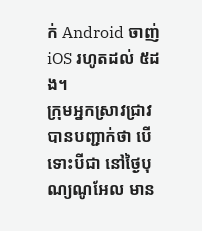ក់ Android ចាញ់ iOS រហូតដល់ ៥ដង។
ក្រុមអ្នកស្រាវជ្រាវ បានបញ្ជាក់ថា បើទោះបីជា នៅថ្ងៃបុណ្យណូអែល មាន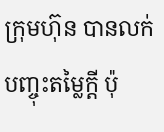ក្រុមហ៊ុន បានលក់បញ្ចុះតម្លៃក្ដី ប៉ុ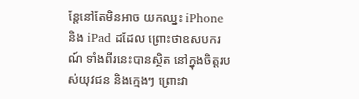ន្តែនៅតែមិនអាច យកឈ្នះ iPhone និង iPad ដដែល ព្រោះថាឧសបករណ៍ ទាំងពីរនេះបានស្ថិត នៅក្នុងចិត្តរបស់យុវជន និងក្មេងៗ ព្រោះវា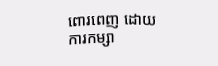ពោរពេញ ដោយការកម្សា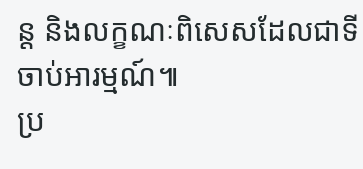ន្ត និងលក្ខណៈពិសេសដែលជាទីចាប់អារម្មណ៍៕
ប្រ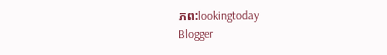ភព:lookingtoday
Blogger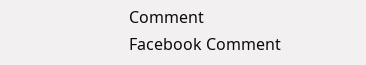Comment
Facebook Comment